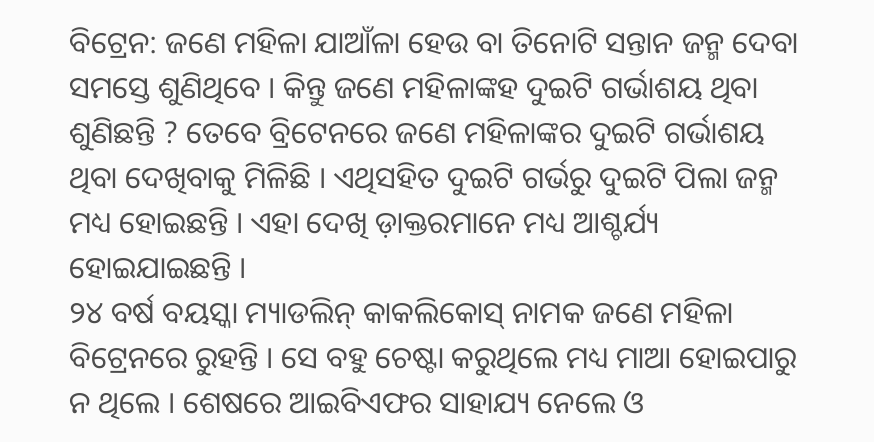ବିଟ୍ରେନ: ଜଣେ ମହିଳା ଯାଆଁଳା ହେଉ ବା ତିନୋଟି ସନ୍ତାନ ଜନ୍ମ ଦେବା ସମସ୍ତେ ଶୁଣିଥିବେ । କିନ୍ତୁ ଜଣେ ମହିଳାଙ୍କହ ଦୁଇଟି ଗର୍ଭାଶୟ ଥିବା ଶୁଣିଛନ୍ତି ? ତେବେ ବ୍ରିଟେନରେ ଜଣେ ମହିଳାଙ୍କର ଦୁଇଟି ଗର୍ଭାଶୟ ଥିବା ଦେଖିବାକୁ ମିଳିଛି । ଏଥିସହିତ ଦୁଇଟି ଗର୍ଭରୁ ଦୁଇଟି ପିଲା ଜନ୍ମ ମଧ୍ୟ ହୋଇଛନ୍ତି । ଏହା ଦେଖି ଡ଼ାକ୍ତରମାନେ ମଧ୍ୟ ଆଶ୍ଚର୍ଯ୍ୟ ହୋଇଯାଇଛନ୍ତି ।
୨୪ ବର୍ଷ ବୟସ୍କା ମ୍ୟାଡଲିନ୍ କାକଲିକୋସ୍ ନାମକ ଜଣେ ମହିଳା ବିଟ୍ରେନରେ ରୁହନ୍ତି । ସେ ବହୁ ଚେଷ୍ଟା କରୁଥିଲେ ମଧ୍ୟ ମାଆ ହୋଇପାରୁ ନ ଥିଲେ । ଶେଷରେ ଆଇବିଏଫର ସାହାଯ୍ୟ ନେଲେ ଓ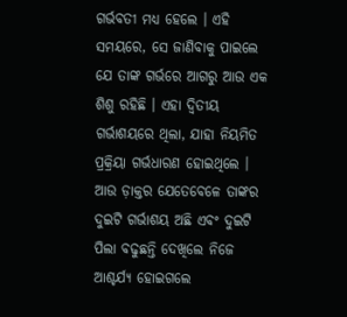ଗର୍ଭବତୀ ମଧ୍ୟ ହେଲେ । ଏହି ସମୟରେ, ସେ ଜାଣିବାକୁ ପାଇଲେ ଯେ ତାଙ୍କ ଗର୍ଭରେ ଆଗରୁ ଆଉ ଏକ ଶିଶୁ ରହିଛି । ଏହା ଦ୍ୱିତୀୟ ଗର୍ଭାଶୟରେ ଥିଲା, ଯାହା ନିୟମିତ ପ୍ରକ୍ରିୟା ଗର୍ଭଧାରଣ ହୋଇଥିଲେ । ଆଉ ଡ଼ାକ୍ତର ଯେତେବେଳେ ତାଙ୍କର ଦୁଇଟି ଗର୍ଭାଶୟ ଅଛି ଏବଂ ଦୁଇଟି ପିଲା ବଢୁଛନ୍ତି ଦେଖିଲେ ନିଜେ ଆଶ୍ଚର୍ଯ୍ୟ ହୋଇଗଲେ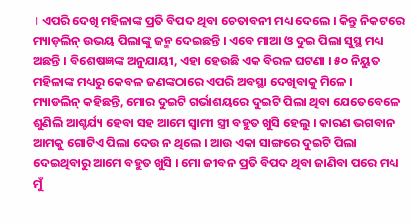। ଏପରି ଦେଖି ମହିଳାଙ୍କ ପ୍ରତି ବିପଦ ଥିବା ଚେତାବନୀ ମଧ୍ୟ ଦେଲେ । କିନ୍ତୁ ନିକଟରେ ମ୍ୟାଡ଼ଲିନ୍ ଉଭୟ ପିଲାଙ୍କୁ ଜନ୍ମ ଦେଇଛନ୍ତି । ଏବେ ମାଆ ଓ ଦୁଇ ପିଲା ସୁସ୍ଥ ମଧ୍ୟ ଅଛନ୍ତି । ବିଶେଷଜ୍ଞଙ୍କ ଅନୁଯାୟୀ, ଏହା ହେଉଛି ଏକ ବିରଳ ଘଟଣା । ୫୦ ନିୟୁତ ମହିଳାଙ୍କ ମଧ୍ୟରୁ କେବଳ ଜଣଙ୍କଠାରେ ଏପରି ଅବସ୍ଥା ଦେଖିବାକୁ ମିଳେ ।
ମ୍ୟାଡଲିନ୍ କହିଛନ୍ତି, ମୋର ଦୁଇଟି ଗର୍ଭାଶୟରେ ଦୁଇଟି ପିଲା ଥିବା ଯେତେବେଳେ ଶୁଣିଲି ଆଶ୍ଚର୍ଯ୍ୟ ହେବା ସହ ଆମେ ସ୍ୱାମୀ ସ୍ତ୍ରୀ ବହୁତ ଖୁସି ହେଲୁ । କାରଣ ଭଗବାନ ଆମକୁ ଗୋଟିଏ ପିଲା ଦେଉ ନ ଥିଲେ । ଆଉ ଏକା ସାଙ୍ଗରେ ଦୁଇଟି ପିଲା ଦେଇଥିବାରୁ ଆମେ ବହୁତ ଖୁସି । ମୋ ଜୀବନ ପ୍ରତି ବିପଦ ଥିବା ଜାଣିବା ପରେ ମଧ୍ୟ ମୁଁ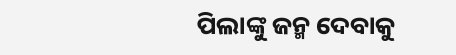ପିଲାଙ୍କୁ ଜନ୍ମ ଦେବାକୁ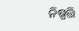ନିଷ୍ପତ୍ତି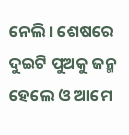ନେଲି । ଶେଷରେ ଦୁଇଟି ପୁଅକୁ ଜନ୍ମ ହେଲେ ଓ ଆମେ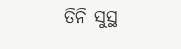ତିନି ସୁସ୍ଥ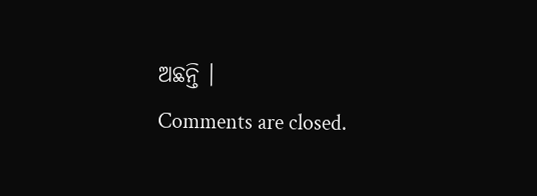ଅଛନ୍ତି ।
Comments are closed.